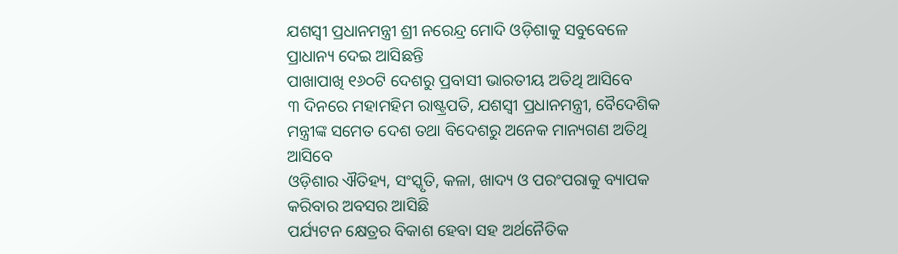ଯଶସ୍ୱୀ ପ୍ରଧାନମନ୍ତ୍ରୀ ଶ୍ରୀ ନରେନ୍ଦ୍ର ମୋଦି ଓଡ଼ିଶାକୁ ସବୁବେଳେ ପ୍ରାଧାନ୍ୟ ଦେଇ ଆସିଛନ୍ତି
ପାଖାପାଖି ୧୬୦ଟି ଦେଶରୁ ପ୍ରବାସୀ ଭାରତୀୟ ଅତିଥି ଆସିବେ
୩ ଦିନରେ ମହାମହିମ ରାଷ୍ଟ୍ରପତି, ଯଶସ୍ୱୀ ପ୍ରଧାନମନ୍ତ୍ରୀ, ବୈଦେଶିକ ମନ୍ତ୍ରୀଙ୍କ ସମେତ ଦେଶ ତଥା ବିଦେଶରୁ ଅନେକ ମାନ୍ୟଗଣ ଅତିଥି ଆସିବେ
ଓଡ଼ିଶାର ଐତିହ୍ୟ, ସଂସ୍କୃତି, କଳା, ଖାଦ୍ୟ ଓ ପରଂପରାକୁ ବ୍ୟାପକ କରିବାର ଅବସର ଆସିଛି
ପର୍ଯ୍ୟଟନ କ୍ଷେତ୍ରର ବିକାଶ ହେବା ସହ ଅର୍ଥନୈତିକ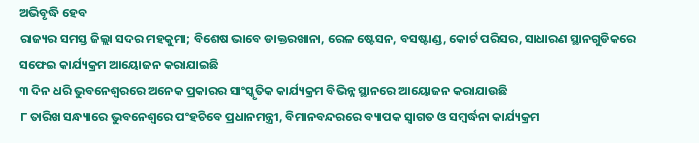ଅଭିବୃଦ୍ଧି ହେବ
ରାଜ୍ୟର ସମସ୍ତ ଜିଲ୍ଲା ସଦର ମହକୁମା; ବିଶେଷ ଭାବେ ଡାକ୍ତରଖାନା, ରେଳ ଷ୍ଟେସନ, ବସଷ୍ଟାଣ୍ଡ, କୋର୍ଟ ପରିସର, ସାଧାରଣ ସ୍ଥାନଗୁଡିକରେ ସଫେଇ କାର୍ଯ୍ୟକ୍ରମ ଆୟୋଜନ କରାଯାଇଛି
୩ ଦିନ ଧରି ଭୁବନେଶ୍ୱରରେ ଅନେକ ପ୍ରକାରର ସାଂସ୍କୃତିକ କାର୍ଯ୍ୟକ୍ରମ ବିଭିନ୍ନ ସ୍ଥାନରେ ଆୟୋଜନ କରାଯାଉଛି
୮ ତାରିଖ ସନ୍ଧ୍ୟାରେ ଭୁବନେଶ୍ୱରେ ପଂହଚିବେ ପ୍ରଧାନମନ୍ତ୍ରୀ, ବିମାନବନ୍ଦରରେ ବ୍ୟାପକ ସ୍ୱାଗତ ଓ ସମ୍ବର୍ଦ୍ଧନା କାର୍ଯ୍ୟକ୍ରମ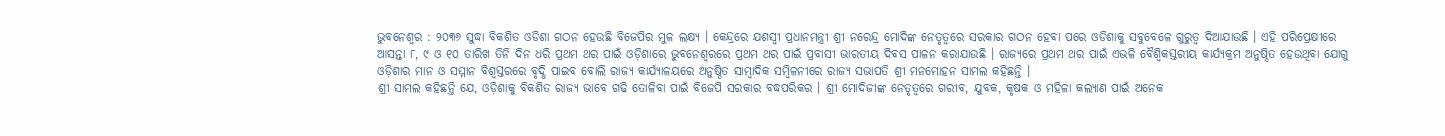ଭୁବନେଶ୍ୱର : ୨୦୩୬ ସୁଦ୍ଧା ବିକଶିତ ଓଡିଶା ଗଠନ ହେଉଛି ବିଜେପିର ମୁଳ ଲକ୍ଷ୍ୟ । କେନ୍ଦ୍ରରେ ଯଶସ୍ୱୀ ପ୍ରଧାନମନ୍ତ୍ରୀ ଶ୍ରୀ ନରେନ୍ଦ୍ର ମୋଦିଙ୍କ ନେତୃତ୍ୱରେ ସରକାର ଗଠନ ହେବା ପରେ ଓଡିଶାକୁ ସବୁବେଳେ ଗୁରୁତ୍ୱ ଦିଆଯାଉଛି । ଏହି ପରିପ୍ରେକ୍ଷୀରେ ଆସନ୍ତା ୮, ୯ ଓ ୧୦ ତାରିଖ ତିନି ଦିନ ଧରି ପ୍ରଥମ ଥର ପାଇଁ ଓଡ଼ିଶାରେ ଭୁବନେଶ୍ୱରରେ ପ୍ରଥମ ଥର ପାଇଁ ପ୍ରବାସୀ ଭାରତୀୟ ଦିବସ ପାଳନ କରାଯାଉଛି । ରାଜ୍ୟରେ ପ୍ରଥମ ଥର ପାଇଁ ଏଭଳି ବୈଶ୍ୱିକସ୍ତରୀୟ କାର୍ଯ୍ୟକ୍ରମ ଅନୁଷ୍ଠିତ ହେଉଥିବା ଯୋଗୁ ଓଡ଼ିଶାର ମାନ ଓ ସମ୍ମାନ ବିଶ୍ୱସ୍ତରରେ ବୃଦ୍ଧି ପାଇବ ବୋଲି ରାଜ୍ୟ କାର୍ଯ୍ୟାଳୟରେ ଅନୁଷ୍ଠିତ ସାମ୍ବାଦିକ ସମ୍ବିଳନୀରେ ରାଜ୍ୟ ସଭାପତି ଶ୍ରୀ ମନମୋହନ ସାମଲ କହିଛନ୍ତି ।
ଶ୍ରୀ ସାମଲ କହିଛନ୍ତି ଯେ, ଓଡ଼ିଶାକୁ ବିକଶିତ ରାଜ୍ୟ ଭାବେ ଗଢି ତୋଳିବା ପାଇଁ ବିଜେପି ସରକାର ବଦ୍ଧପରିକର । ଶ୍ରୀ ମୋଦିଜୀଙ୍କ ନେତୃତ୍ୱରେ ଗରୀବ, ଯୁବକ, କୃଷକ ଓ ମହିଳା କଲ୍ୟାଣ ପାଇଁ ଅନେକ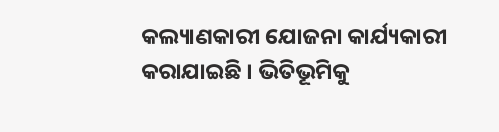କଲ୍ୟାଣକାରୀ ଯୋଜନା କାର୍ଯ୍ୟକାରୀ କରାଯାଇଛି । ଭିତିଭୂମିକୁ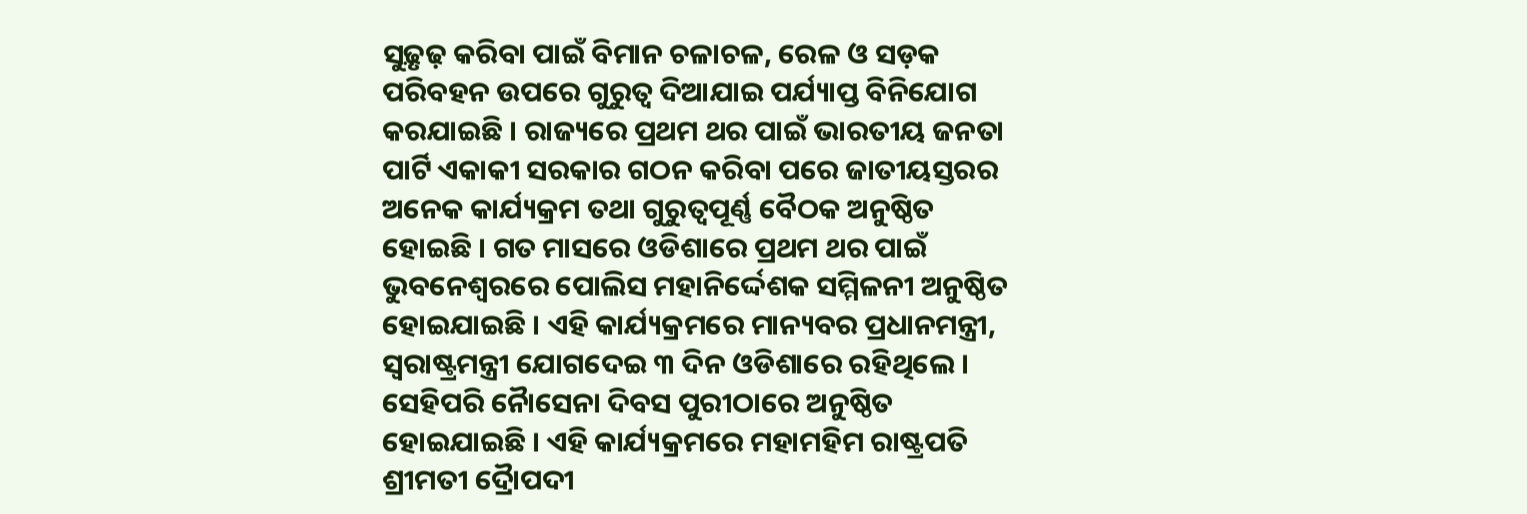ସୁଢ଼ୃଢ଼ କରିବା ପାଇଁ ବିମାନ ଚଳାଚଳ, ରେଳ ଓ ସଡ଼କ ପରିବହନ ଉପରେ ଗୁରୁତ୍ୱ ଦିଆଯାଇ ପର୍ଯ୍ୟାପ୍ତ ବିନିଯୋଗ କରଯାଇଛି । ରାଜ୍ୟରେ ପ୍ରଥମ ଥର ପାଇଁ ଭାରତୀୟ ଜନତା ପାର୍ଟି ଏକାକୀ ସରକାର ଗଠନ କରିବା ପରେ ଜାତୀୟସ୍ତରର ଅନେକ କାର୍ଯ୍ୟକ୍ରମ ତଥା ଗୁରୁତ୍ୱପୂର୍ଣ୍ଣ ବୈଠକ ଅନୁଷ୍ଠିତ ହୋଇଛି । ଗତ ମାସରେ ଓଡିଶାରେ ପ୍ରଥମ ଥର ପାଇଁ ଭୁବନେଶ୍ୱରରେ ପୋଲିସ ମହାନିର୍ଦ୍ଦେଶକ ସମ୍ମିଳନୀ ଅନୁଷ୍ଠିତ ହୋଇଯାଇଛି । ଏହି କାର୍ଯ୍ୟକ୍ରମରେ ମାନ୍ୟବର ପ୍ରଧାନମନ୍ତ୍ରୀ, ସ୍ୱରାଷ୍ଟ୍ରମନ୍ତ୍ରୀ ଯୋଗଦେଇ ୩ ଦିନ ଓଡିଶାରେ ରହିଥିଲେ । ସେହିପରି ନୈାସେନା ଦିବସ ପୁରୀଠାରେ ଅନୁଷ୍ଠିତ ହୋଇଯାଇଛି । ଏହି କାର୍ଯ୍ୟକ୍ରମରେ ମହାମହିମ ରାଷ୍ଟ୍ରପତି ଶ୍ରୀମତୀ ଦ୍ରୈାପଦୀ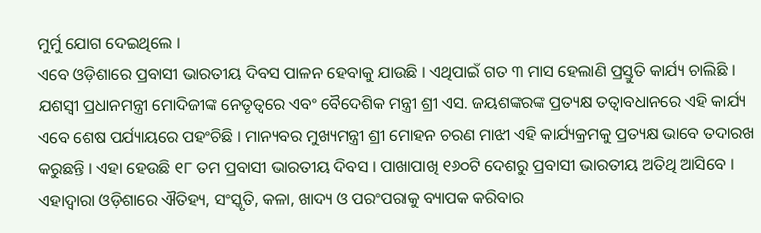ମୁର୍ମୁ ଯୋଗ ଦେଇଥିଲେ ।
ଏବେ ଓଡ଼ିଶାରେ ପ୍ରବାସୀ ଭାରତୀୟ ଦିବସ ପାଳନ ହେବାକୁ ଯାଉଛି । ଏଥିପାଇଁ ଗତ ୩ ମାସ ହେଲାଣି ପ୍ରସ୍ତୁତି କାର୍ଯ୍ୟ ଚାଲିଛି । ଯଶସ୍ୱୀ ପ୍ରଧାନମନ୍ତ୍ରୀ ମୋଦିଜୀଙ୍କ ନେତୃତ୍ୱରେ ଏବଂ ବୈଦେଶିକ ମନ୍ତ୍ରୀ ଶ୍ରୀ ଏସ. ଜୟଶଙ୍କରଙ୍କ ପ୍ରତ୍ୟକ୍ଷ ତତ୍ୱାବଧାନରେ ଏହି କାର୍ଯ୍ୟ ଏବେ ଶେଷ ପର୍ଯ୍ୟାୟରେ ପହଂଚିଛି । ମାନ୍ୟବର ମୁଖ୍ୟମନ୍ତ୍ରୀ ଶ୍ରୀ ମୋହନ ଚରଣ ମାଝୀ ଏହି କାର୍ଯ୍ୟକ୍ରମକୁ ପ୍ରତ୍ୟକ୍ଷ ଭାବେ ତଦାରଖ କରୁଛନ୍ତି । ଏହା ହେଉଛି ୧୮ ତମ ପ୍ରବାସୀ ଭାରତୀୟ ଦିବସ । ପାଖାପାଖି ୧୬୦ଟି ଦେଶରୁ ପ୍ରବାସୀ ଭାରତୀୟ ଅତିଥି ଆସିବେ । ଏହାଦ୍ୱାରା ଓଡ଼ିଶାରେ ଐତିହ୍ୟ, ସଂସ୍କୃତି, କଳା, ଖାଦ୍ୟ ଓ ପରଂପରାକୁ ବ୍ୟାପକ କରିବାର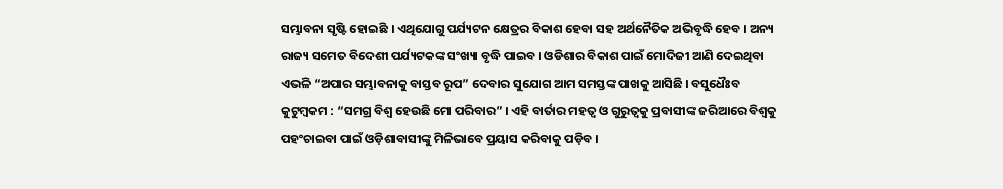ସମ୍ଭାବନା ସୃଷ୍ଟି ହୋଇଛି । ଏଥିଯୋଗୁ ପର୍ଯ୍ୟଟନ କ୍ଷେତ୍ରର ବିକାଶ ହେବା ସହ ଅର୍ଥନୈତିକ ଅଭିବୃଦ୍ଧି ହେବ । ଅନ୍ୟ ରାଜ୍ୟ ସମେତ ବିଦେଶୀ ପର୍ଯ୍ୟଟକଙ୍କ ସଂଖ୍ୟା ବୃଦ୍ଧି ପାଇବ । ଓଡିଶାର ବିକାଶ ପାଇଁ ମୋଦିଜୀ ଆଣି ଦେଇଥିବା ଏଭଳି “ଅପାର ସମ୍ଭାବନାକୁ ବାସ୍ତବ ରୂପ” ଦେବାର ସୁଯୋଗ ଆମ ସମସ୍ତଙ୍କ ପାଖକୁ ଆସିଛି । ବସୁଧୈଃବ କୁଟୁମ୍ବକମ : “ସମଗ୍ର ବିଶ୍ୱ ହେଉଛି ମୋ ପରିବାର” । ଏହି ବାର୍ତାର ମହତ୍ୱ ଓ ଗୁରୁତ୍ୱକୁ ପ୍ରବାସୀଙ୍କ ଜରିଆରେ ବିଶ୍ୱକୁ ପହଂଚାଇବା ପାଇଁ ଓଡ଼ିଶାବାସୀଙ୍କୁ ମିଳିଭାବେ ପ୍ରୟାସ କରିବାକୁ ପଡ଼ିବ ।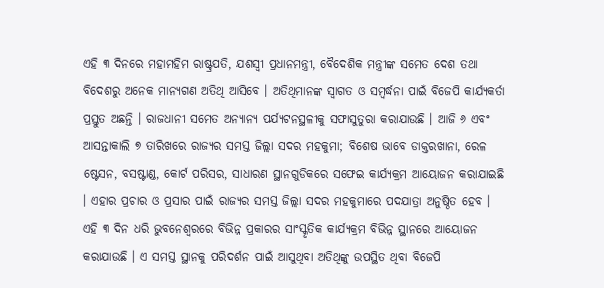ଏହି ୩ ଦିନରେ ମହାମହିମ ରାଷ୍ଟ୍ରପତି, ଯଶସ୍ୱୀ ପ୍ରଧାନମନ୍ତ୍ରୀ, ବୈଦେଶିକ ମନ୍ତ୍ରୀଙ୍କ ସମେତ ଦେଶ ତଥା ବିଦେଶରୁ ଅନେକ ମାନ୍ୟଗଣ ଅତିଥି ଆସିବେ । ଅତିଥିମାନଙ୍କ ସ୍ୱାଗତ ଓ ସମ୍ବର୍ଦ୍ଧନା ପାଇଁ ବିଜେପି କାର୍ଯ୍ୟକର୍ତା ପ୍ରସ୍ତୁତ ଅଛନ୍ତି । ରାଜଧାନୀ ସମେତ ଅନ୍ୟାନ୍ୟ ପର୍ଯ୍ୟଟନସ୍ଥଳୀକୁ ସଫାସୁତୁରା କରାଯାଉଛି । ଆଜି ୬ ଏବଂ ଆସନ୍ତାକାଲି ୭ ତାରିଖରେ ରାଜ୍ୟର ସମସ୍ତ ଜିଲ୍ଲା ସଦର ମହକୁମା; ବିଶେଷ ଭାବେ ଡାକ୍ତରଖାନା, ରେଳ ଷ୍ଟେସନ, ବସଷ୍ଟାଣ୍ଡ, କୋର୍ଟ ପରିସର, ସାଧାରଣ ସ୍ଥାନଗୁଡିକରେ ସଫେଇ କାର୍ଯ୍ୟକ୍ରମ ଆୟୋଜନ କରାଯାଇଛି । ଏହାର ପ୍ରଚାର ଓ ପ୍ରସାର ପାଇଁ ରାଜ୍ୟର ସମସ୍ତ ଜିଲ୍ଲା ସଦର ମହକୁମାରେ ପଦଯାତ୍ରା ଅନୁଷ୍ଠିତ ହେବ । ଏହି ୩ ଦିନ ଧରି ଭୁବନେଶ୍ୱରରେ ବିଭିନ୍ନ ପ୍ରକାରର ସାଂସ୍କୃତିକ କାର୍ଯ୍ୟକ୍ରମ ବିଭିନ୍ନ ସ୍ଥାନରେ ଆୟୋଜନ କରାଯାଉଛି । ଏ ସମସ୍ତ ସ୍ଥାନକୁ ପରିଦର୍ଶନ ପାଇଁ ଆସୁଥିବା ଅତିଥିଙ୍କୁ ଉପସ୍ଥିତ ଥିବା ବିଜେପି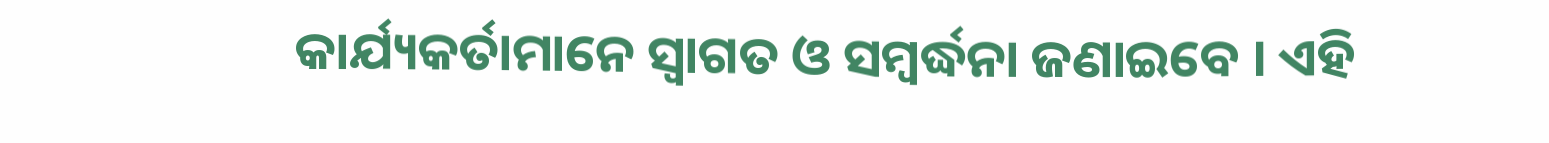କାର୍ଯ୍ୟକର୍ତାମାନେ ସ୍ୱାଗତ ଓ ସମ୍ବର୍ଦ୍ଧନା ଜଣାଇବେ । ଏହି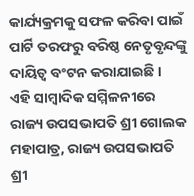କାର୍ଯ୍ୟକ୍ରମକୁ ସଫଳ କରିବା ପାଇଁ ପାର୍ଟି ତରଫରୁ ବରିଷ୍ଠ ନେତୃବୃନ୍ଦଙ୍କୁ ଦାୟିତ୍ୱ ବଂଟନ କରାଯାଇଛି ।
ଏହି ସାମ୍ବାଦିକ ସମ୍ମିଳନୀରେ ରାଜ୍ୟ ଉପସଭାପତି ଶ୍ରୀ ଗୋଲକ ମହାପାତ୍ର, ରାଜ୍ୟ ଉପସଭାପତି ଶ୍ରୀ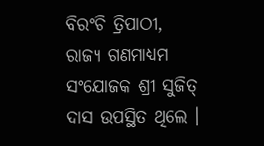ବିରଂଚି ତ୍ରିପାଠୀ, ରାଜ୍ୟ ଗଣମାଧ୍ୟମ ସଂଯୋଜକ ଶ୍ରୀ ସୁଜିତ୍ ଦାସ ଉପସ୍ଥିତ ଥିଲେ ।